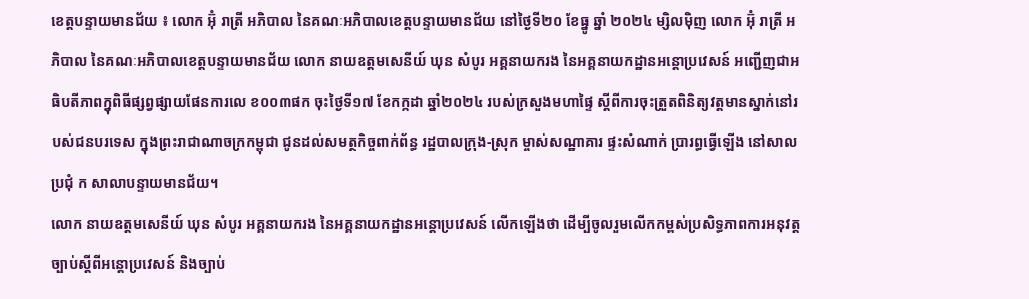ខេត្តបន្ទាយមានជ័យ ៖ លោក អ៊ុំ រាត្រី អភិបាល នៃគណៈអភិបាលខេត្តបន្ទាយមានជ័យ នៅថ្ងៃទី២០ ខែធ្នូ ឆ្នាំ ២០២៤ ម្សិលមុិញ លោក អ៊ុំ រាត្រី អភិបាល នៃគណៈអភិបាលខេត្តបន្ទាយមានជ័យ លោក នាយឧត្តមសេនីយ៍ ឃុន សំបូរ អគ្គនាយករង នៃអគ្គនាយកដ្ឋានអន្តោប្រវេសន៍ អញ្ជើញជាអធិបតីភាពក្នុពិធីផ្សព្វផ្សាយផែនការលេ ខ០០៣ផក ចុះថ្ងៃទី១៧ ខែកក្កដា ឆ្នាំ២០២៤ របស់ក្រសួងមហាផ្ទៃ ស្តីពីការចុះត្រួតពិនិត្យវត្តមានស្នាក់នៅរបស់ជនបរទេស ក្នុងព្រះរាជាណាចក្រកម្ពុជា ជូនដល់សមត្ថកិច្ចពាក់ព័ន្ធ រដ្ឋបាលក្រុង-ស្រុក ម្ចាស់សណ្ឋាគារ ផ្ទះសំណាក់ ប្រារព្ធធ្វើឡើង នៅសាលប្រជុំ ក សាលាបន្ទាយមានជ័យ។
លោក នាយឧត្តមសេនីយ៍ ឃុន សំបូរ អគ្គនាយករង នៃអគ្គនាយកដ្ឋានអន្តោប្រវេសន៍ លេីកឡេីងថា ដើម្បីចូលរួមលើកកម្ពស់ប្រសិទ្ធភាពការអនុវត្តច្បាប់ស្តីពីអន្តោប្រវេសន៍ និងច្បាប់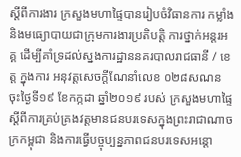ស្តីពីការងារ ក្រសួងមហាផ្ទៃបានរៀបចំវិធានការ កម្លាំង និងមធ្យោបាយជាក្រុមការងារប្រតិបត្តិ ការថ្នាក់អន្តរអគ្គ ដើម្បីគាំទ្រដល់ស្នងការដ្ឋាននគរបាលរាជធានី / ខេត្ត ក្នុងការ អនុវត្តសេចក្តីណែនាំលេខ ០២៨សណន ចុះថ្ងៃទី១៩ ខែកក្កដា ឆ្នាំ២០១៩ របស់ ក្រសួងមហាផ្ទៃ ស្តីពីការគ្រប់គ្រងវត្តមានជនបរទេសក្នុងព្រះរាជាណាចក្រកម្ពុជា និងការធ្វើបច្ចុប្បន្នភាពជនបរទេសអន្តោ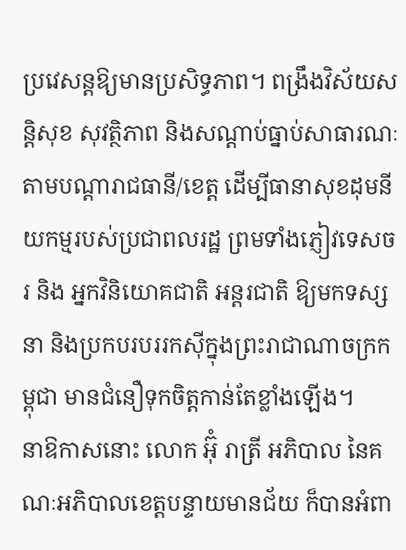ប្រវេសន្តឱ្យមានប្រសិទ្ធភាព។ ពង្រឹងវិស័យសន្តិសុខ សុវត្ថិភាព និងសណ្តាប់ធ្នាប់សាធារណៈតាមបណ្តារាជធានី/ខេត្ត ដើម្បីធានាសុខដុមនីយកម្មរបស់ប្រជាពលរដ្ឋ ព្រមទាំងភ្ញៀវទេសចរ និង អ្នកវិនិយោគជាតិ អន្តរជាតិ ឱ្យមកទស្សនា និងប្រកបរបររកស៊ីក្នុងព្រះរាជាណាចក្រកម្ពុជា មានជំនឿទុកចិត្តកាន់តែខ្លាំងឡើង។
នាឱកាសនោះ លោក អ៊ុំ រាត្រី អភិបាល នៃគណៈអភិបាលខេត្តបន្ទាយមានជ័យ ក៏បានអំពា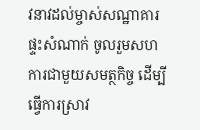វនាវដល់ម្ចាស់សណ្ឋាគារ ផ្ទះសំណាក់ ចូលរួមសហការជាមួយសមត្ថកិច្ច ដើម្បីធ្វើការស្រាវ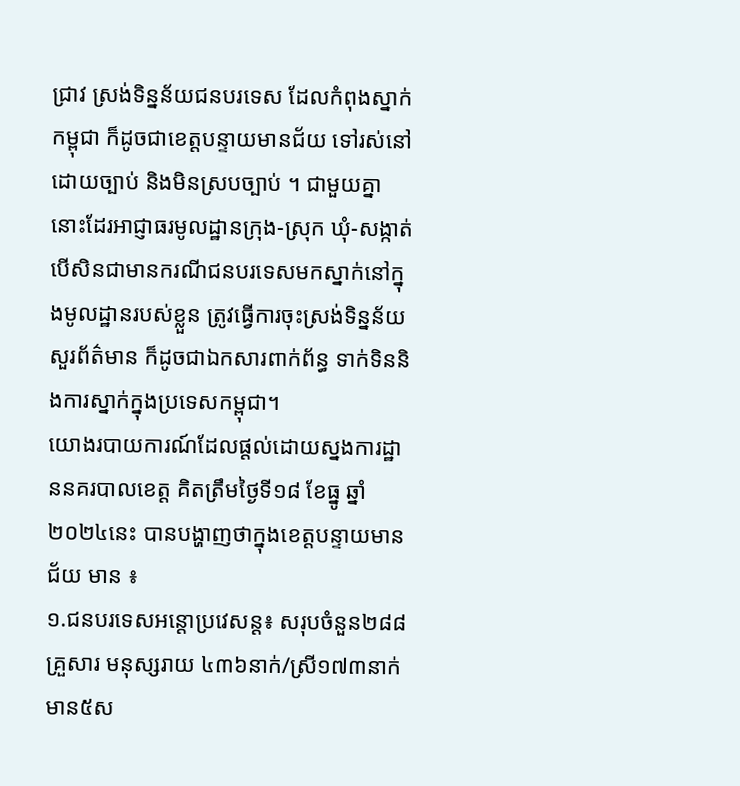ជ្រាវ ស្រង់ទិន្នន័យជនបរទេស ដែលកំពុងស្នាក់កម្ពុជា ក៏ដូចជាខេត្តបន្ទាយមានជ័យ ទៅរស់នៅដោយច្បាប់ និងមិនស្របច្បាប់ ។ ជាមួយគ្នានោះដែរអាជ្ញាធរមូលដ្ឋានក្រុង-ស្រុក ឃុំ-សង្កាត់ បើសិនជាមានករណីជនបរទេសមកស្នាក់នៅក្នុងមូលដ្ឋានរបស់ខ្លួន ត្រូវធ្វើការចុះស្រង់ទិន្នន័យ សួរព័ត៌មាន ក៏ដូចជាឯកសារពាក់ព័ន្ធ ទាក់ទិននិងការស្នាក់ក្នុងប្រទេសកម្ពុជា។
យោងរបាយការណ៍ដែលផ្តល់ដោយស្នងការដ្ឋាននគរបាលខេត្ត គិតត្រឹមថ្ងៃទី១៨ ខែធ្នូ ឆ្នាំ២០២៤នេះ បានបង្ហាញថាក្នុងខេត្តបន្ទាយមានជ័យ មាន ៖
១.ជនបរទេសអន្តោប្រវេសន្ត៖ សរុបចំនួន២៨៨គ្រួសារ មនុស្សរាយ ៤៣៦នាក់/ស្រី១៧៣នាក់ មាន៥ស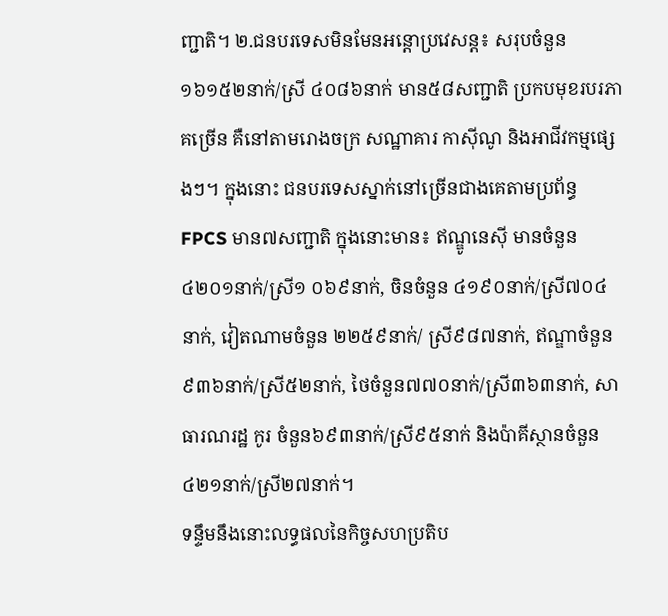ញ្ជាតិ។ ២.ជនបរទេសមិនមែនអន្តោប្រវេសន្ត៖ សរុបចំនួន ១៦១៥២នាក់/ស្រី ៤០៨៦នាក់ មាន៥៨សញ្ជាតិ ប្រកបមុខរបរភាគច្រើន គឺនៅតាមរោងចក្រ សណ្ឋាគារ កាស៊ីណូ និងអាជីវកម្មផ្សេងៗ។ ក្នុងនោះ ជនបរទេសស្នាក់នៅច្រើនជាងគេតាមប្រព័ន្ធ FPCS មាន៧សញ្ជាតិ ក្នុងនោះមាន៖ ឥណ្ឌូនេស៊ី មានចំនួន ៤២០១នាក់/ស្រី១ ០៦៩នាក់, ចិនចំនួន ៤១៩០នាក់/ស្រី៧០៤នាក់, វៀតណាមចំនួន ២២៥៩នាក់/ ស្រី៩៨៧នាក់, ឥណ្ឌាចំនួន ៩៣៦នាក់/ស្រី៥២នាក់, ថៃចំនួន៧៧០នាក់/ស្រី៣៦៣នាក់, សាធារណរដ្ឋ កូរ ចំនួន៦៩៣នាក់/ស្រី៩៥នាក់ និងប៉ាគីស្ថានចំនួន៤២១នាក់/ស្រី២៧នាក់។
ទន្ទឹមនឹងនោះលទ្ធផលនៃកិច្ចសហប្រតិប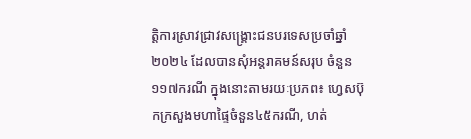ត្តិការស្រាវជ្រាវសង្គ្រោះជនបរទេសប្រចាំឆ្នាំ២០២៤ ដែលបានសុំអន្តរាគមន៍សរុប ចំនួន១១៧ករណី ក្នុងនោះតាមរយៈប្រភព៖ ហ្វេសប៊ុកក្រសួងមហាផ្ទៃចំនួន៤៥ករណី, ហត់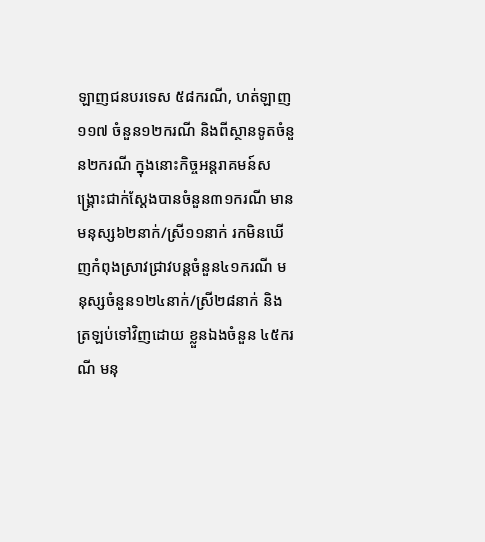ឡាញជនបរទេស ៥៨ករណី, ហត់ឡាញ១១៧ ចំនួន១២ករណី និងពីស្ថានទូតចំនួន២ករណី ក្នុងនោះកិច្ចអន្តរាគមន៍សង្គ្រោះជាក់ស្តែងបានចំនួន៣១ករណី មានមនុស្ស៦២នាក់/ស្រី១១នាក់ រកមិនឃើញកំពុងស្រាវជ្រាវបន្តចំនួន៤១ករណី មនុស្សចំនួន១២៤នាក់/ស្រី២៨នាក់ និងត្រឡប់ទៅវិញដោយ ខ្លួនឯងចំនួន ៤៥ករណី មនុ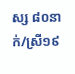ស្ស ៨០នាក់/ស្រី១៩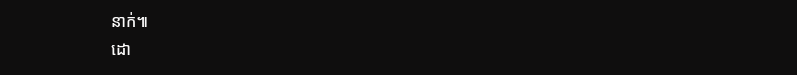នាក់៕
ដោ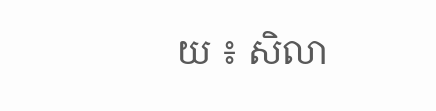យ ៖ សិលា